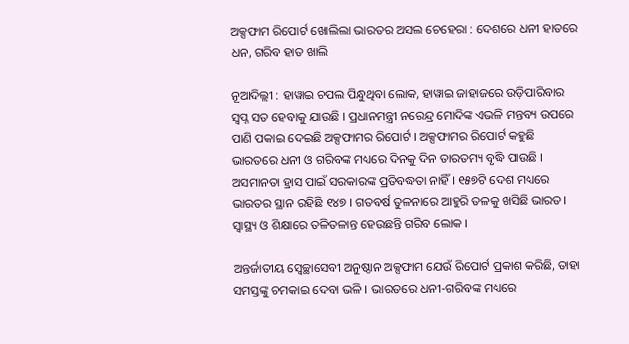ଅକ୍ସଫାମ ରିପୋର୍ଟ ଖୋଲିଲା ଭାରତର ଅସଲ ଚେହେରା : ଦେଶରେ ଧନୀ ହାତରେ ଧନ, ଗରିବ ହାତ ଖାଲି

ନୂଆଦିଲ୍ଲୀ : ହାୱାଇ ଚପଲ ପିନ୍ଧୁଥିବା ଲୋକ, ହାୱାଇ ଜାହାଜରେ ଉଡ଼ିପାରିବାର ସ୍ୱପ୍ନ ସତ ହେବାକୁ ଯାଉଛି । ପ୍ରଧାନମନ୍ତ୍ରୀ ନରେନ୍ଦ୍ର ମୋଦିଙ୍କ ଏଭଳି ମନ୍ତବ୍ୟ ଉପରେ ପାଣି ପକାଇ ଦେଇଛି ଅକ୍ସଫାମର ରିପୋର୍ଟ । ଅକ୍ସଫାମର ରିପୋର୍ଟ କହୁଛି ଭାରତରେ ଧନୀ ଓ ଗରିବଙ୍କ ମଧ୍ୟରେ ଦିନକୁ ଦିନ ତାରତମ୍ୟ ବୃଦ୍ଧି ପାଉଛି । ଅସମାନତା ହ୍ରାସ ପାଇଁ ସରକାରଙ୍କ ପ୍ରତିବଦ୍ଧତା ନାହିଁ । ୧୫୭ଟି ଦେଶ ମଧ୍ୟରେ ଭାରତର ସ୍ଥାନ ରହିଛି ୧୪୭ । ଗତବର୍ଷ ତୁଳନାରେ ଆହୁରି ତଳକୁ ଖସିଛି ଭାରତ। ସ୍ୱାସ୍ଥ୍ୟ ଓ ଶିକ୍ଷାରେ ତଳିତଳାନ୍ତ ହେଉଛନ୍ତି ଗରିବ ଲୋକ ।

ଅନ୍ତର୍ଜାତୀୟ ସ୍ୱେଚ୍ଛାସେବୀ ଅନୁଷ୍ଠାନ ଅକ୍ସଫାମ ଯେଉଁ ରିପୋର୍ଟ ପ୍ରକାଶ କରିଛି, ତାହା ସମସ୍ତଙ୍କୁ ଚମକାଇ ଦେବା ଭଳି । ଭାରତରେ ଧନୀ-ଗରିବଙ୍କ ମଧ୍ୟରେ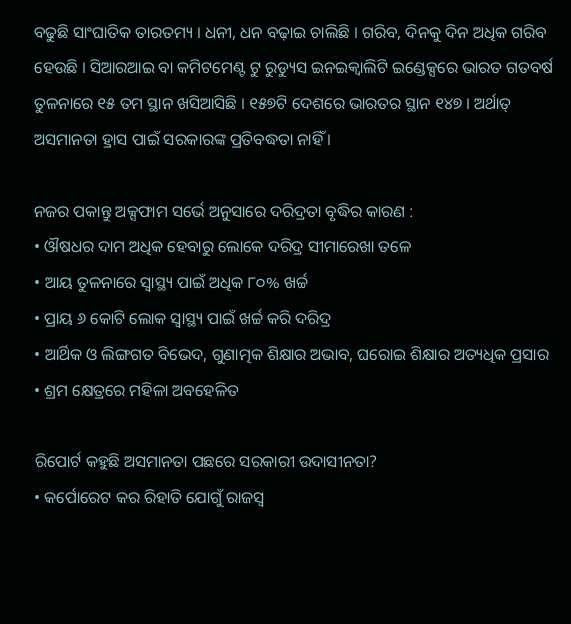ବଢୁଛି ସାଂଘାତିକ ତାରତମ୍ୟ । ଧନୀ, ଧନ ବଢ଼ାଇ ଚାଲିଛି । ଗରିବ, ଦିନକୁ ଦିନ ଅଧିକ ଗରିବ ହେଉଛି । ସିଆରଆଇ ବା କମିଟମେଣ୍ଟ ଟୁ ରୁଡ୍ୟୁସ ଇନଇକ୍ୱାଲିଟି ଇଣ୍ଡେକ୍ସରେ ଭାରତ ଗତବର୍ଷ ତୁଳନାରେ ୧୫ ତମ ସ୍ଥାନ ଖସିଆସିଛି । ୧୫୭ଟି ଦେଶରେ ଭାରତର ସ୍ଥାନ ୧୪୭ । ଅର୍ଥାତ୍ ଅସମାନତା ହ୍ରାସ ପାଇଁ ସରକାରଙ୍କ ପ୍ରତିବଦ୍ଧତା ନାହିଁ ।

ନଜର ପକାନ୍ତୁ ଅକ୍ସଫାମ ସର୍ଭେ ଅନୁସାରେ ଦରିଦ୍ରତା ବୃଦ୍ଧିର କାରଣ :
• ଔଷଧର ଦାମ ଅଧିକ ହେବାରୁ ଲୋକେ ଦରିଦ୍ର ସୀମାରେଖା ତଳେ
• ଆୟ ତୁଳନାରେ ସ୍ୱାସ୍ଥ୍ୟ ପାଇଁ ଅଧିକ ୮୦% ଖର୍ଚ୍ଚ
• ପ୍ରାୟ ୬ କୋଟି ଲୋକ ସ୍ୱାସ୍ଥ୍ୟ ପାଇଁ ଖର୍ଚ୍ଚ କରି ଦରିଦ୍ର
• ଆର୍ଥିକ ଓ ଲିଙ୍ଗଗତ ବିଭେଦ, ଗୁଣାତ୍ମକ ଶିକ୍ଷାର ଅଭାବ, ଘରୋଇ ଶିକ୍ଷାର ଅତ୍ୟଧିକ ପ୍ରସାର
• ଶ୍ରମ କ୍ଷେତ୍ରରେ ମହିଳା ଅବହେଳିତ

ରିପୋର୍ଟ କହୁଛି ଅସମାନତା ପଛରେ ସରକାରୀ ଉଦାସୀନତା?
• କର୍ପୋରେଟ କର ରିହାତି ଯୋଗୁଁ ରାଜସ୍ୱ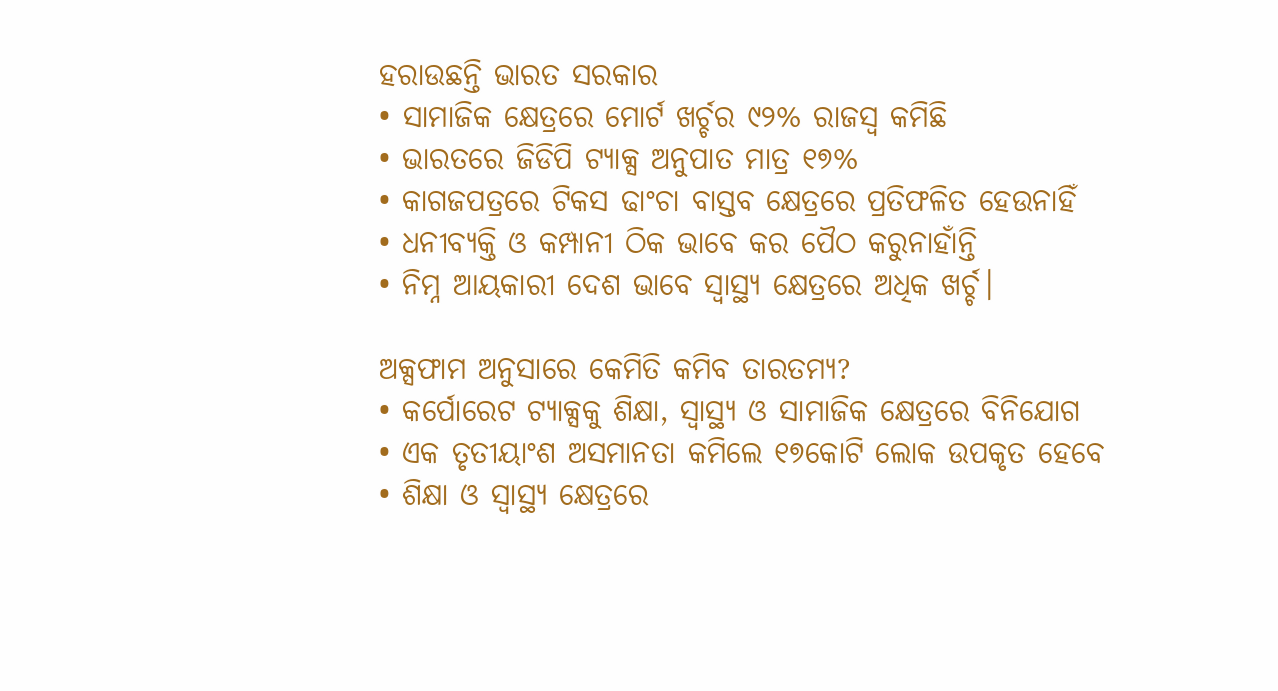ହରାଉଛନ୍ତି ଭାରତ ସରକାର
• ସାମାଜିକ କ୍ଷେତ୍ରରେ ମୋର୍ଟ ଖର୍ଚ୍ଚର ୯୨% ରାଜସ୍ୱ କମିଛି
• ଭାରତରେ ଜିଡିପି ଟ୍ୟାକ୍ସ ଅନୁପାତ ମାତ୍ର ୧୭%
• କାଗଜପତ୍ରରେ ଟିକସ ଢାଂଚା ବାସ୍ତବ କ୍ଷେତ୍ରରେ ପ୍ରତିଫଳିତ ହେଉନାହିଁ
• ଧନୀବ୍ୟକ୍ତି ଓ କମ୍ପାନୀ ଠିକ ଭାବେ କର ପୈଠ କରୁନାହାଁନ୍ତି
• ନିମ୍ନ ଆୟକାରୀ ଦେଶ ଭାବେ ସ୍ୱାସ୍ଥ୍ୟ କ୍ଷେତ୍ରରେ ଅଧିକ ଖର୍ଚ୍ଚ।

ଅକ୍ସଫାମ ଅନୁସାରେ କେମିତି କମିବ ତାରତମ୍ୟ?
• କର୍ପୋରେଟ ଟ୍ୟାକ୍ସକୁ ଶିକ୍ଷା, ସ୍ୱାସ୍ଥ୍ୟ ଓ ସାମାଜିକ କ୍ଷେତ୍ରରେ ବିନିଯୋଗ
• ଏକ ତୃତୀୟାଂଶ ଅସମାନତା କମିଲେ ୧୭କୋଟି ଲୋକ ଉପକୃତ ହେବେ
• ଶିକ୍ଷା ଓ ସ୍ୱାସ୍ଥ୍ୟ କ୍ଷେତ୍ରରେ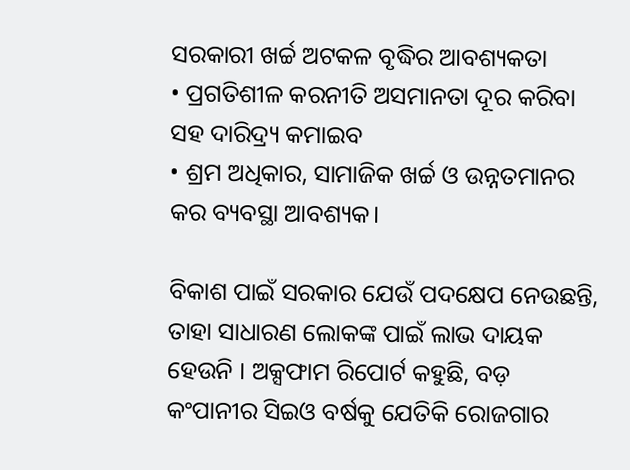ସରକାରୀ ଖର୍ଚ୍ଚ ଅଟକଳ ବୃଦ୍ଧିର ଆବଶ୍ୟକତା
• ପ୍ରଗତିଶୀଳ କରନୀତି ଅସମାନତା ଦୂର କରିବା ସହ ଦାରିଦ୍ର୍ୟ କମାଇବ
• ଶ୍ରମ ଅଧିକାର, ସାମାଜିକ ଖର୍ଚ୍ଚ ଓ ଉନ୍ନତମାନର କର ବ୍ୟବସ୍ଥା ଆବଶ୍ୟକ।

ବିକାଶ ପାଇଁ ସରକାର ଯେଉଁ ପଦକ୍ଷେପ ନେଉଛନ୍ତି, ତାହା ସାଧାରଣ ଲୋକଙ୍କ ପାଇଁ ଲାଭ ଦାୟକ ହେଉନି । ଅକ୍ସଫାମ ରିପୋର୍ଟ କହୁଛି, ବଡ଼ କଂପାନୀର ସିଇଓ ବର୍ଷକୁ ଯେତିକି ରୋଜଗାର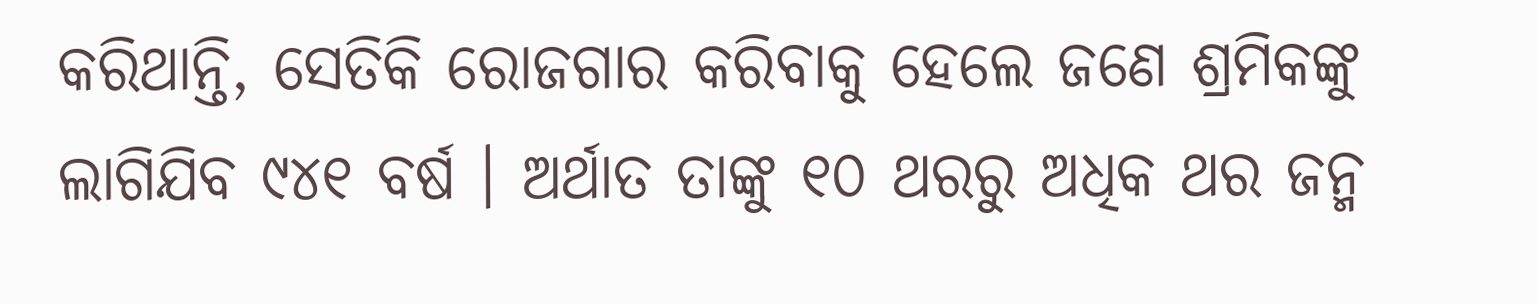କରିଥାନ୍ତି, ସେତିକି ରୋଜଗାର କରିବାକୁ ହେଲେ ଜଣେ ଶ୍ରମିକଙ୍କୁ ଲାଗିଯିବ ୯୪୧ ବର୍ଷ । ଅର୍ଥାତ ତାଙ୍କୁ ୧୦ ଥରରୁ ଅଧିକ ଥର ଜନ୍ମ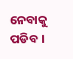ନେବାକୁ ପଡିବ ।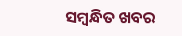ସମ୍ବନ୍ଧିତ ଖବର